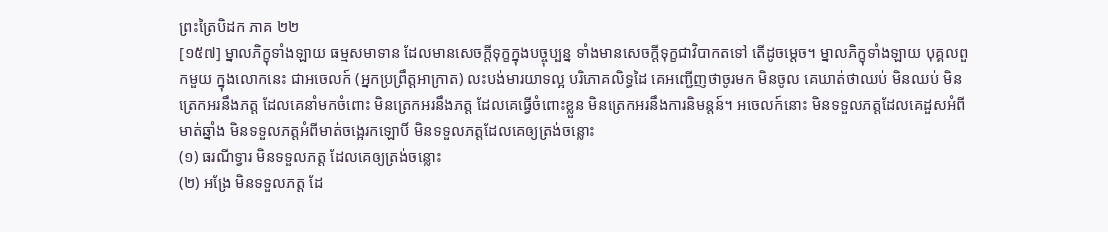ព្រះត្រៃបិដក ភាគ ២២
[១៥៧] ម្នាលភិក្ខុទាំងឡាយ ធម្មសមាទាន ដែលមានសេចក្តីទុក្ខក្នុងបច្ចុប្បន្ន ទាំងមានសេចក្តីទុក្ខជាវិបាកតទៅ តើដូចម្តេច។ ម្នាលភិក្ខុទាំងឡាយ បុគ្គលពួកមួយ ក្នុងលោកនេះ ជាអចេលក៍ (អ្នកប្រព្រឹត្តអាក្រាត) លះបង់មារយាទល្អ បរិភោគលិទ្ធដៃ គេអញ្ជើញថាចូរមក មិនចូល គេឃាត់ថាឈប់ មិនឈប់ មិនត្រេកអរនឹងភត្ត ដែលគេនាំមកចំពោះ មិនត្រេកអរនឹងភត្ត ដែលគេធ្វើចំពោះខ្លួន មិនត្រេកអរនឹងការនិមន្តន៍។ អចេលក៍នោះ មិនទទួលភត្តដែលគេដួសអំពីមាត់ឆ្នាំង មិនទទួលភត្តអំពីមាត់ចង្អេរកឡោបិ៍ មិនទទួលភត្តដែលគេឲ្យត្រង់ចន្លោះ
(១) ធរណីទ្វារ មិនទទួលភត្ត ដែលគេឲ្យត្រង់ចន្លោះ
(២) អង្រែ មិនទទួលភត្ត ដែ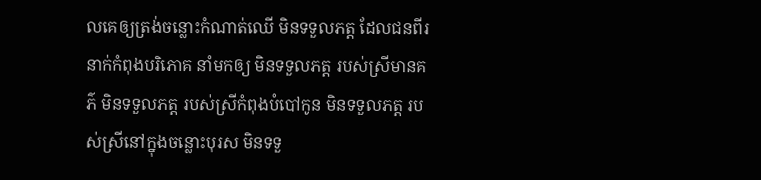លគេឲ្យត្រង់ចន្លោះកំណាត់ឈើ មិនទទួលភត្ត ដែលជនពីរនាក់កំពុងបរិភោគ នាំមកឲ្យ មិនទទួលភត្ត របស់ស្រីមានគភ៌ មិនទទួលភត្ត របស់ស្រីកំពុងបំបៅកូន មិនទទួលភត្ត របស់ស្រីនៅក្នុងចន្លោះបុរស មិនទទួ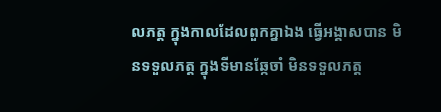លភត្ត ក្នុងកាលដែលពួកគ្នាឯង ធ្វើអង្គាសបាន មិនទទួលភត្ត ក្នុងទីមានឆ្កែចាំ មិនទទួលភត្ត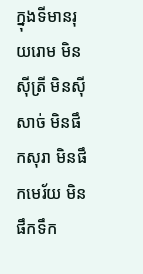ក្នុងទីមានរុយរោម មិនស៊ីត្រី មិនស៊ីសាច់ មិនផឹកសុរា មិនផឹកមេរ័យ មិនផឹកទឹក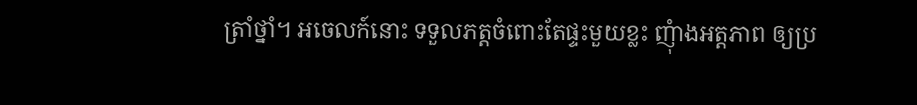ត្រាំថ្នាំ។ អចេលក៍នោះ ទទួលភត្តចំពោះតែផ្ទះមួយខ្លះ ញុំាងអត្តភាព ឲ្យប្រ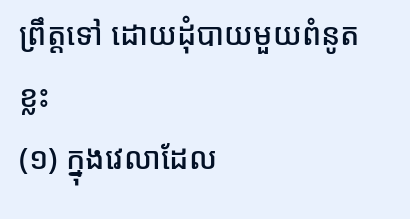ព្រឹត្តទៅ ដោយដុំបាយមួយពំនូតខ្លះ
(១) ក្នុងវេលាដែល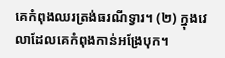គេកំពុងឈរត្រង់ធរណីទ្វារ។ (២) ក្នុងវេលាដែលគេកំពុងកាន់អង្រែបុក។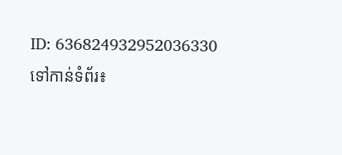ID: 636824932952036330
ទៅកាន់ទំព័រ៖